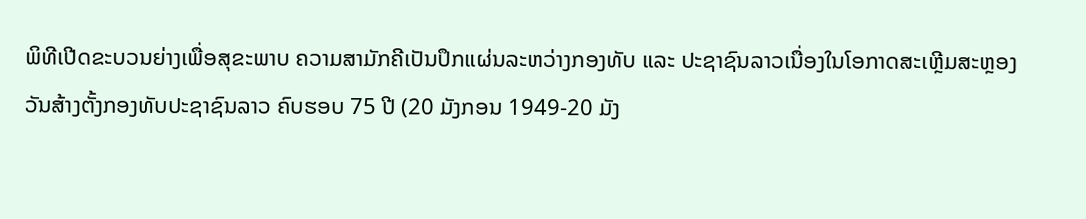ພິທີເປີດຂະບວນຍ່າງເພື່ອສຸຂະພາບ ຄວາມສາມັກຄີເປັນປຶກແຜ່ນລະຫວ່າງກອງທັບ ແລະ ປະຊາຊົນລາວເນື່ອງໃນໂອກາດສະເຫຼີມສະຫຼອງວັນສ້າງຕັ້ງກອງທັບປະຊາຊົນລາວ ຄົບຮອບ 75 ປີ (20 ມັງກອນ 1949-20 ມັງ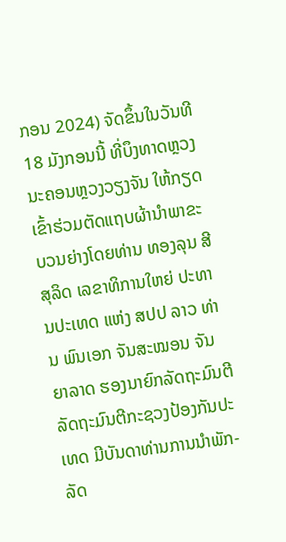ກອນ 2024) ຈັດຂຶ້ນໃນວັນທີ 18 ມັງກອນນີ້ ທີ່ບຶງທາດຫຼວງ ນະຄອນຫຼວງວຽງຈັນ ໃຫ້ກຽດເຂົ້າຮ່ວມຕັດແຖບຜ້ານໍາພາຂະບວນຍ່າງໂດຍທ່ານ ທອງລຸນ ສີສຸລິດ ເລຂາທິການໃຫຍ່ ປະທານປະເທດ ແຫ່ງ ສປປ ລາວ ທ່ານ ພົນເອກ ຈັນສະໝອນ ຈັນຍາລາດ ຮອງນາຍົກລັດຖະມົນຕີ ລັດຖະມົນຕີກະຊວງປ້ອງກັນປະເທດ ມີບັນດາທ່ານການນໍາພັກ-ລັດ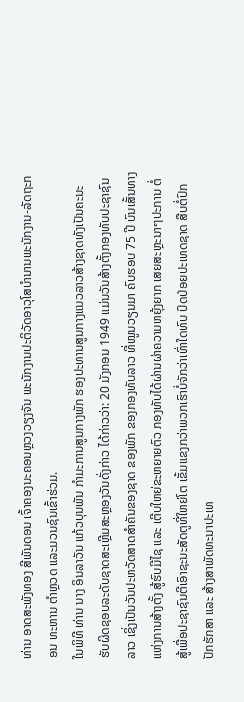ທ່ານ ອາດສະພັງທອງ ສີພັນດອນ ເຈົ້າຄອງນະຄອນຫຼວງວຽງຈັນ ພະນັກງານປະຕິວັດອາວຸໂສບໍານານພະນັກງານ-ລັດຖະກອນ ທະຫານ ຕໍາຫຼວດ ແລະມວນຊົນເຂົ້າຮ່ວມ.
ໃນພິທີ ທ່ານ ນາງ ອິນລາວັນ ແກ້ວບຸນພັນ ກໍາມະການສູນກາງພັກ ຮອງປະທານສູນກາງແນວລາວສ້າງຊາດທັງເປັນຄະນະຮັບຜິດຊອບລະດັບຊາດສະເຫຼີມສະຫຼອງວັນດັ່ງກ່າວ ໄດ້ກ່າວວ່າ: 20 ມັງກອນ 1949 ແມ່ນວັນສ້າງຕັ້ງກອງທັບປະຊາຊົນລາວ ເຊິ່ງເປັນວັນປະຫວັດສາດສໍາຄັນຂອງຊາດ ຂອງພັກ ຂອງກອງທັບລາວ ທີ່ໝູນວຽນມາ ຄົບຮອບ 75 ປີ ບົນເສັ້ນທາງແຫ່ງການສ້າງຕັ້ງ ສູ້ຮົບມີໄຊ ແລະ ເຕີບໃຫຍ່ຂະຫຍາຍຕົວ ກອງທັບໄດ້ຜ່ານຜ່າຄວາມຫຍຸ້ງຍາກ ເສຍສະຫຼະນາໆປະການ ຕໍ່ສູ້ເພື່ອປະຊາຊົນຕີເອົາຊະນະສັດຕູທີ່ໃຫຍ່ໂຕ ເຂັ້ມແຂງກວ່າພວກເຮົາບໍ່ຈັກວ່າເທົ່າໃດທົບ ປົດປ່ອຍປະເທດຊາດ ສືບຕໍ່ປົກປັກຮັກສາ ແລະ ສ້າງສາພັດທະນາປະເທ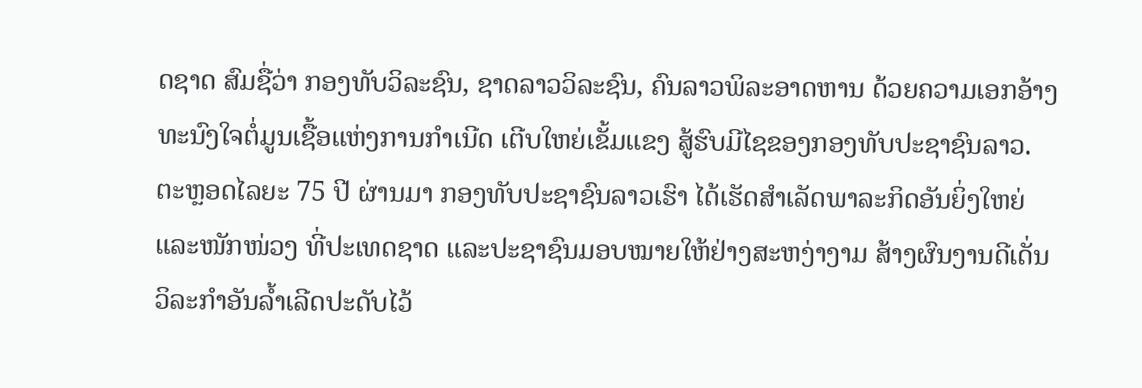ດຊາດ ສົມຊື່ວ່າ ກອງທັບວິລະຊົນ, ຊາດລາວວິລະຊົນ, ຄົນລາວພິລະອາດຫານ ດ້ວຍຄວາມເອກອ້າງທະນົງໃຈຕໍ່ມູນເຊື້ອແຫ່ງການກຳເນີດ ເຕີບໃຫຍ່ເຂັ້ມແຂງ ສູ້ຮົບມີໄຊຂອງກອງທັບປະຊາຊົນລາວ.
ຕະຫຼອດໄລຍະ 75 ປີ ຜ່ານມາ ກອງທັບປະຊາຊົນລາວເຮົາ ໄດ້ເຮັດສຳເລັດພາລະກິດອັນຍິ່ງໃຫຍ່ ແລະໜັກໜ່ວງ ທີ່ປະເທດຊາດ ແລະປະຊາຊົນມອບໝາຍໃຫ້ຢ່າງສະຫງ່າງາມ ສ້າງຜົນງານດີເດັ່ນ ວິລະກຳອັນລໍ້າເລີດປະດັບໄວ້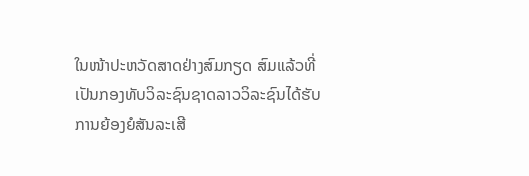ໃນໜ້າປະຫວັດສາດຢ່າງສົມກຽດ ສົມແລ້ວທີ່ເປັນກອງທັບວິລະຊົນຊາດລາວວິລະຊົນໄດ້ຮັບການຍ້ອງຍໍສັນລະເສີ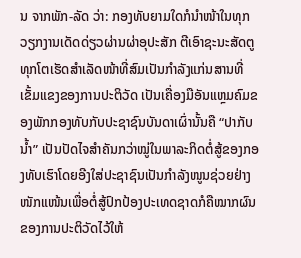ນ ຈາກພັກ-ລັດ ວ່າ: ກອງທັບຍາມໃດກໍນໍາໜ້າໃນທຸກວຽກງານເດັດດ່ຽວຜ່ານຜ່າອຸປະສັກ ຕີເອົາຊະນະສັດຕູທຸກໂຕເຮັດສຳເລັດໜ້າທີ່ສົມເປັນກຳລັງແກ່ນສານທີ່ເຂັ້ມແຂງຂອງການປະຕິວັດ ເປັນເຄື່ອງມືອັນແຫຼມຄົມຂອງພັກກອງທັບກັບປະຊາຊົນບັນດາເຜົ່ານັ້ນຄື “ປາກັບນໍ້າ” ເປັນປັດໄຈສໍາຄັນກວ່າໝູ່ໃນພາລະກິດຕໍ່ສູ້ຂອງກອງທັບເຮົາໂດຍອີງໃສ່ປະຊາຊົນເປັນກໍາລັງໜູນຊ່ວຍຢ່າງໜັກແໜ້ນເພື່ອຕໍ່ສູ້ປົກປ້ອງປະເທດຊາດກໍຄືໝາກຜົນ ຂອງການປະຕິວັດໄວ້ໃຫ້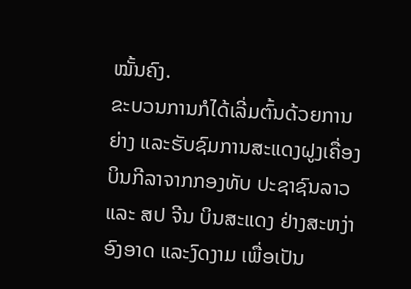ໝັ້ນຄົງ.
ຂະບວນການກໍໄດ້ເລີ່ມຕົ້ນດ້ວຍການຍ່າງ ແລະຮັບຊົມການສະແດງຝູງເຄື່ອງບິນກີລາຈາກກອງທັບ ປະຊາຊົນລາວ ແລະ ສປ ຈີນ ບິນສະແດງ ຢ່າງສະຫງ່າອົງອາດ ແລະງົດງາມ ເພື່ອເປັນ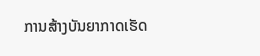ການສ້າງບັນຍາກາດເຮັດ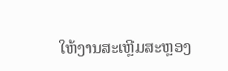ໃຫ້ງານສະເຫຼີມສະຫຼອງ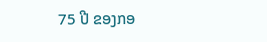75 ປີ ຂອງກອ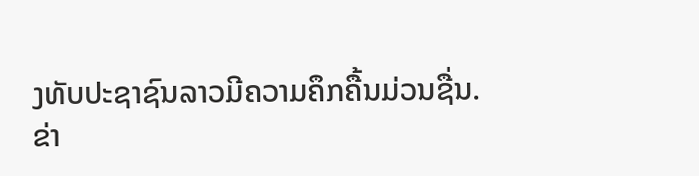ງທັບປະຊາຊົນລາວມີຄວາມຄຶກຄື້ນມ່ວນຊື່ນ.
ຂ່າ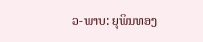ວ-ພາບ: ຍຸພິນທອງ